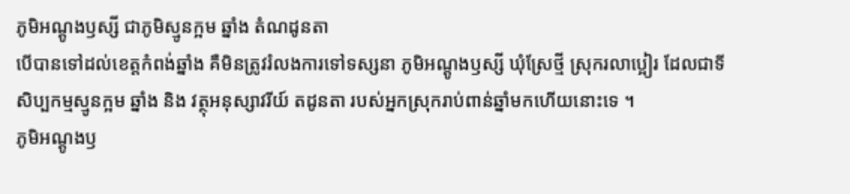ភូមិអណ្តូងឫស្សី ជាភូមិស្មូនក្អម ឆ្នាំង តំណដូនតា
បើបានទៅដល់ខេត្តកំពង់ឆ្នាំង គឺមិនត្រូវរំលងការទៅទស្សនា ភូមិអណ្តូងឫស្សី ឃុំស្រែថ្មី ស្រុករលាប្អៀរ ដែលជាទីសិប្បកម្មស្មូនក្អម ឆ្នាំង និង វត្ថុអនុស្សាវរីយ៍ តដូនតា របស់អ្នកស្រុករាប់ពាន់ឆ្នាំមកហើយនោះទេ ។
ភូមិអណ្តូងឫ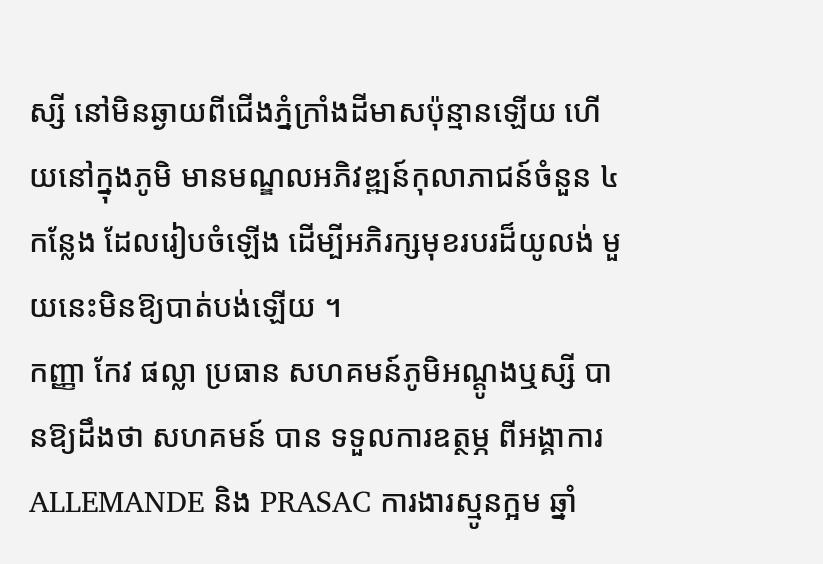ស្សី នៅមិនឆ្ងាយពីជើងភ្នំក្រាំងដីមាសប៉ុន្មានឡើយ ហើយនៅក្នុងភូមិ មានមណ្ឌលអភិវឌ្ឍន៍កុលាភាជន៍ចំនួន ៤ កន្លែង ដែលរៀបចំឡើង ដើម្បីអភិរក្សមុខរបរដ៏យូលង់ មួយនេះមិនឱ្យបាត់បង់ឡើយ ។
កញ្ញា កែវ ផល្លា ប្រធាន សហគមន៍ភូមិអណ្តូងឬស្សី បានឱ្យដឹងថា សហគមន៍ បាន ទទួលការឧត្ថម្ភ ពីអង្គាការ ALLEMANDE និង PRASAC ការងារស្មូនក្អម ឆ្នាំ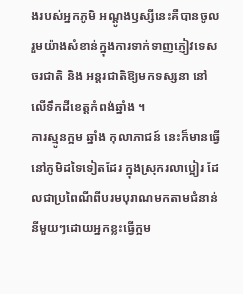ងរបស់អ្នកភូមិ អណ្តូងឫស្សីនេះគឺបានចូលរួមយ៉ាងសំខាន់ក្នុងការទាក់ទាញភ្ញៀវទេសចរជាតិ និង អន្តរជាតិឱ្យមកទស្សនា នៅលើទឹកដីខេត្តកំពង់ឆ្នាំង ។
ការស្មូនក្អម ឆ្នាំង កុលាភាជន៍ នេះក៏មានធ្វើនៅភូមិដទៃទៀតដែរ ក្នុងស្រុករលាប្អៀរ ដែលជាប្រពៃណីពីបរមបុរាណមកតាមជំនាន់នីមួយៗដោយអ្នកខ្លះធ្វើក្អម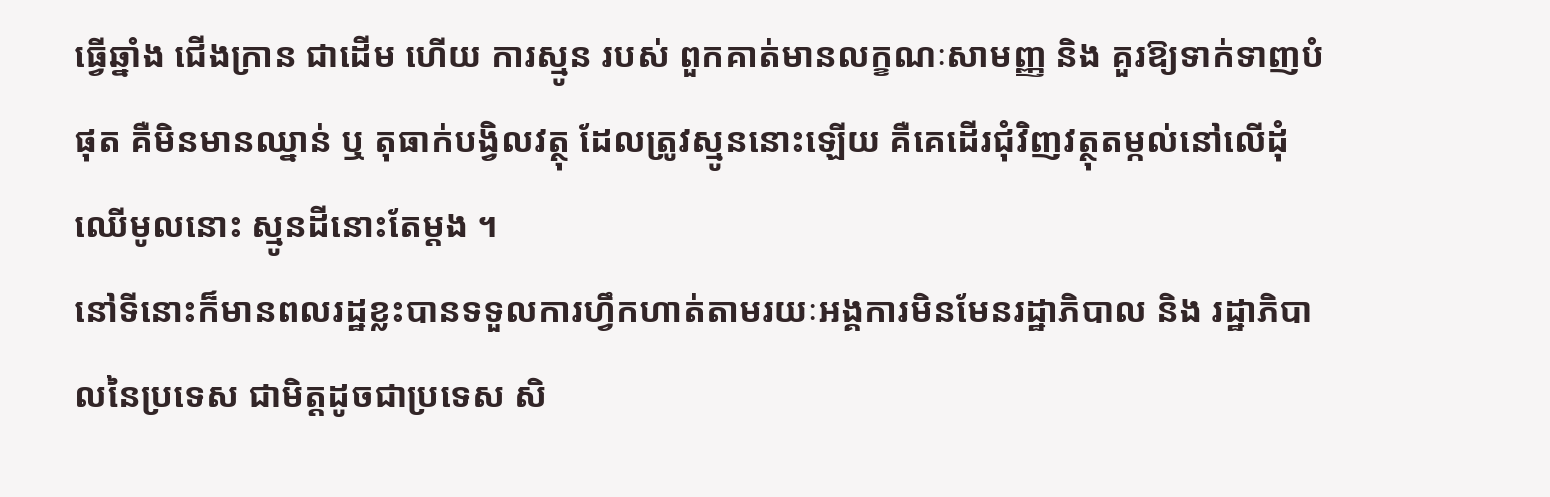ធ្វើឆ្នាំង ជើងក្រាន ជាដើម ហើយ ការស្មូន របស់ ពួកគាត់មានលក្ខណៈសាមញ្ញ និង គួរឱ្យទាក់ទាញបំផុត គឺមិនមានឈ្នាន់ ឬ តុធាក់បង្វិលវត្ថុ ដែលត្រូវស្មូននោះឡើយ គឺគេដើរជុំវិញវត្ថុតម្កល់នៅលើដុំឈើមូលនោះ ស្មូនដីនោះតែម្តង ។
នៅទីនោះក៏មានពលរដ្ឋខ្លះបានទទួលការហ្វឹកហាត់តាមរយៈអង្គការមិនមែនរដ្ឋាភិបាល និង រដ្ឋាភិបាលនៃប្រទេស ជាមិត្តដូចជាប្រទេស សិ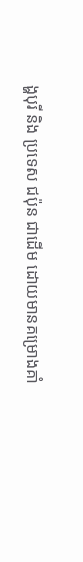ង្ហបុរី និង ប្រទេស ជប៉ុន ជាដើម ដោយមានគម្រោងគាំ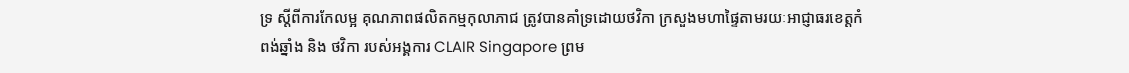ទ្រ ស្តីពីការកែលម្អ គុណភាពផលិតកម្មកុលាភាជ ត្រូវបានគាំទ្រដោយថវិកា ក្រសួងមហាផ្ទៃតាមរយៈអាជ្ញាធរខេត្តកំពង់ឆ្នាំង និង ថវិកា របស់អង្គការ CLAIR Singapore ព្រម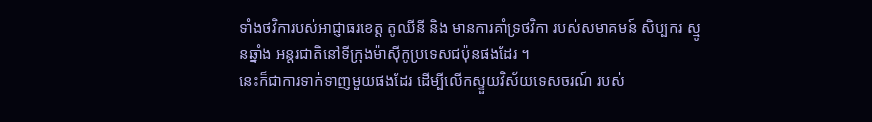ទាំងថវិការបស់អាជ្ញាធរខេត្ត តូឈីនី និង មានការគាំទ្រថវិកា របស់សមាគមន៍ សិប្បករ ស្មូនឆ្នាំង អន្តរជាតិនៅទីក្រុងម៉ាស៊ីកូប្រទេសជប៉ុនផងដែរ ។
នេះក៏ជាការទាក់ទាញមួយផងដែរ ដើម្បីលើកស្ទួយវិស័យទេសចរណ៍ របស់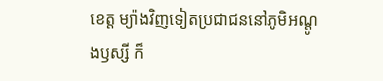ខេត្ត ម្យ៉ាងវិញទៀតប្រជាជននៅភូមិអណ្តូងឫស្សី ក៏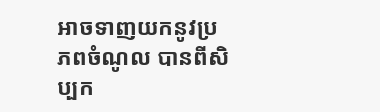អាចទាញយកនូវប្រភពចំណូល បានពីសិប្បក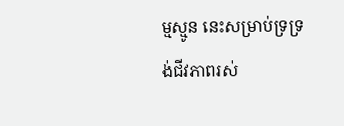ម្មស្មូន នេះសម្រាប់ទ្រទ្រង់ជីវភាពរស់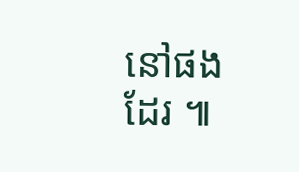នៅផងដែរ ៕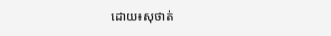ដោយ៖សុថាត់